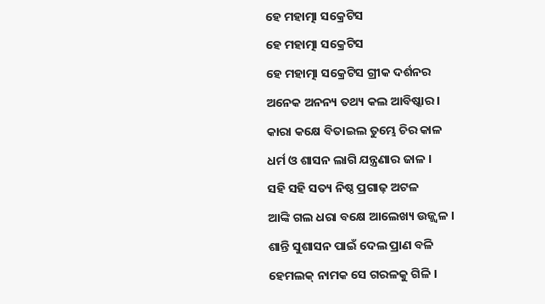ହେ ମହାତ୍ମା ସକ୍ରେଟିସ
ହେ ମହାତ୍ମା ସକ୍ରେଟିସ
ହେ ମହାତ୍ମା ସକ୍ରେଟିସ ଗ୍ରୀକ ଦର୍ଶନର
ଅନେକ ଅନନ୍ୟ ତଥ୍ୟ କଲ ଆବିଷ୍କାର ।
କାରା କକ୍ଷେ ବିତାଇଲ ତୁମ୍ଭେ ଚିର କାଳ
ଧର୍ମ ଓ ଶାସନ ଲାଗି ଯନ୍ତ୍ରଣାର ଜାଳ ।
ସହି ସହି ସତ୍ୟ ନିଷ୍ଠ ପ୍ରଗାଢ଼ ଅଟଳ
ଆଙ୍କି ଗଲ ଧରା ବକ୍ଷେ ଆଲେଖ୍ୟ ଉଜ୍ଜ୍ୱଳ ।
ଶାନ୍ତି ସୁଶାସନ ପାଇଁ ଦେଲ ପ୍ରାଣ ବଳି
ହେମଲକ୍ ନାମକ ସେ ଗରଳକୁ ଗିଳି ।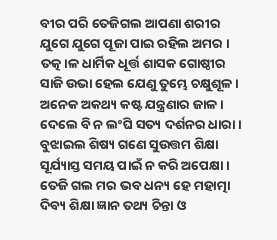ବୀର ପରି ତେଜିଗଲ ଆପଣା ଶରୀର
ଯୁଗେ ଯୁଗେ ପୂଜା ପାଇ ରହିଲ ଅମର ।
ତତ୍କ।ଳ ଧାର୍ମିକ ଧୂର୍ତ୍ତ ଶାସକ ଗୋଷ୍ଠୀର
ସାଜି ଉଭା ହେଲ ଯେଣୁ ତୁମ୍ଭେ ଚକ୍ଷୁଶୂଳ ।
ଅନେକ ଅକଥ୍ୟ କଷ୍ଟ ଯନ୍ତ୍ରଣାର ଜାଳ।
ଦେଲେ ବି ନ ଲଂଘି ସତ୍ୟ ଦର୍ଶନର ଧାରା ।
ବୁଝାଇଲ ଶିଷ୍ୟ ଗଣେ ସୁଉତ୍ତମ ଶିକ୍ଷା
ସୂର୍ଯ୍ୟାସ୍ତ ସମୟ ପାଇଁ ନ କରି ଅପେକ୍ଷା ।
ତେଜି ଗଲ ମର ଭବ ଧନ୍ୟ ହେ ମହାତ୍ମା
ଦିବ୍ୟ ଶିକ୍ଷା ଜ୍ଞାନ ତଥ୍ୟ ଚିନ୍ତା ଓ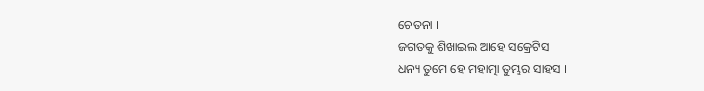ଚେତନା ।
ଜଗତକୁ ଶିଖାଇଲ ଆହେ ସକ୍ରେଟିସ
ଧନ୍ୟ ତୁମେ ହେ ମହାତ୍ମା ତୁମ୍ଭର ସାହସ ।